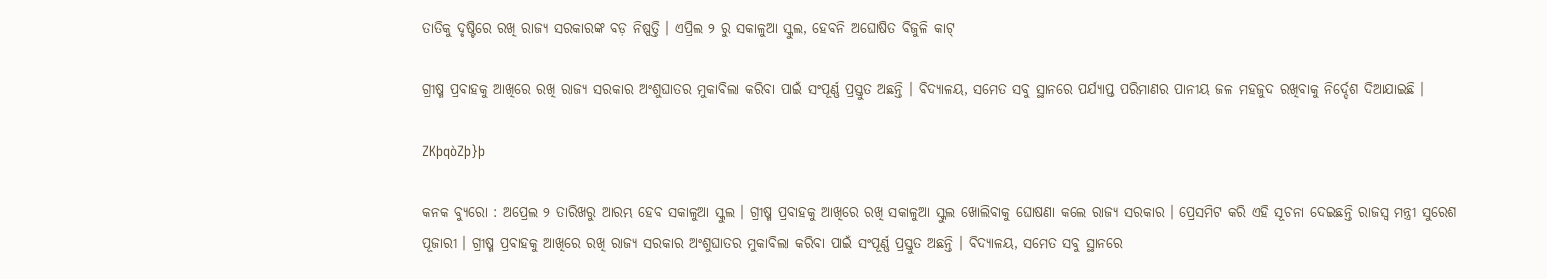ତାତିକୁ ଦୃଷ୍ଟିରେ ରଖି ରାଜ୍ୟ ସରକାରଙ୍କ ବଡ଼ ନିଷ୍ପତ୍ତି । ଏପ୍ରିଲ ୨ ରୁ ସକାଳୁଆ ସ୍କୁଲ, ହେବନି ଅଘୋଷିତ ବିଜୁଳି କାଟ୍

ଗ୍ରୀଷ୍ମ ପ୍ରବାହକୁ ଆଖିରେ ରଖି ରାଜ୍ୟ ସରକାର ଅଂଶୁଘାତର ମୁକାବିଲା କରିବା ପାଇଁ ସଂପୂର୍ଣ୍ଣ ପ୍ରସ୍ତୁତ ଅଛନ୍ତି । ବିଦ୍ୟାଳୟ, ସମେତ ସବୁ ସ୍ଥାନରେ ପର୍ଯ୍ୟାପ୍ତ ପରିମାଣର ପାନୀୟ ଜଳ ମହଜୁଦ ରଖିବାକୁ ନିର୍ଦ୍ଦେଶ ଦିଆଯାଇଛି ।

ZKþqòZþ}þ

କନକ ବ୍ୟୁରୋ : ଅପ୍ରେଲ ୨ ତାରିଖରୁ ଆରମ୍ଭ ହେବ ସକାଳୁଆ ସ୍କୁଲ । ଗ୍ରୀଷ୍ମ ପ୍ରବାହକୁ ଆଖିରେ ରଖି ସକାଳୁଆ ସ୍କୁଲ ଖୋଲିବାକୁ ଘୋଷଣା କଲେ ରାଜ୍ୟ ସରକାର । ପ୍ରେସମିଟ କରି ଏହି ସୂଚନା ଦେଇଛନ୍ତି ରାଜସ୍ୱ ମନ୍ତ୍ରୀ ସୁରେଶ ପୂଜାରୀ । ଗ୍ରୀଷ୍ମ ପ୍ରବାହକୁ ଆଖିରେ ରଖି ରାଜ୍ୟ ସରକାର ଅଂଶୁଘାତର ମୁକାବିଲା କରିବା ପାଇଁ ସଂପୂର୍ଣ୍ଣ ପ୍ରସ୍ତୁତ ଅଛନ୍ତି । ବିଦ୍ୟାଳୟ, ସମେତ ସବୁ ସ୍ଥାନରେ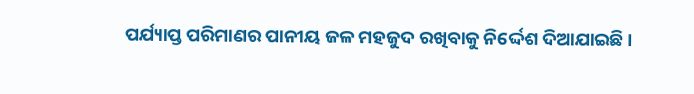ପର୍ଯ୍ୟାପ୍ତ ପରିମାଣର ପାନୀୟ ଜଳ ମହଜୁଦ ରଖିବାକୁ ନିର୍ଦ୍ଦେଶ ଦିଆଯାଇଛି ।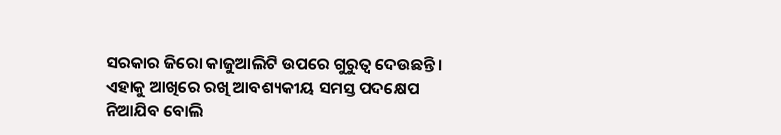ସରକାର ଜିରୋ କାଜୁଆଲିଟି ଉପରେ ଗୁରୁତ୍ୱ ଦେଉଛନ୍ତି । ଏହାକୁ ଆଖିରେ ରଖି ଆବଶ୍ୟକୀୟ ସମସ୍ତ ପଦକ୍ଷେପ ନିଆଯିବ ବୋଲି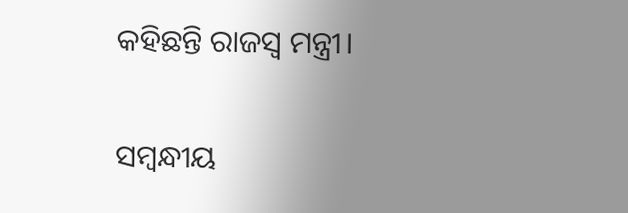କହିଛନ୍ତି ରାଜସ୍ୱ ମନ୍ତ୍ରୀ।

ସମ୍ବନ୍ଧୀୟ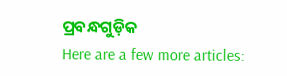ପ୍ରବନ୍ଧଗୁଡ଼ିକ
Here are a few more articles: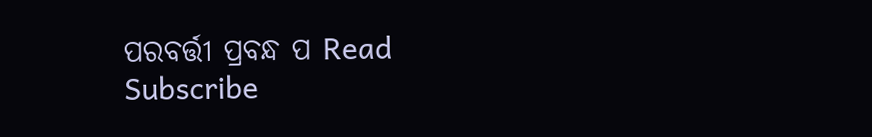ପରବର୍ତ୍ତୀ ପ୍ରବନ୍ଧ ପ Read
Subscribe